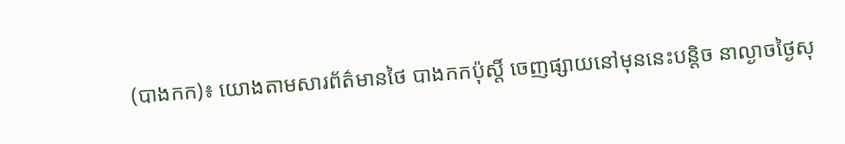(បាងកក)៖ យោងតាមសារព័ត៌មានថៃ បាងកកប៉ុស្តិ៍ ចេញផ្សាយនៅមុននេះបន្តិច នាល្ងាចថ្ងៃសុ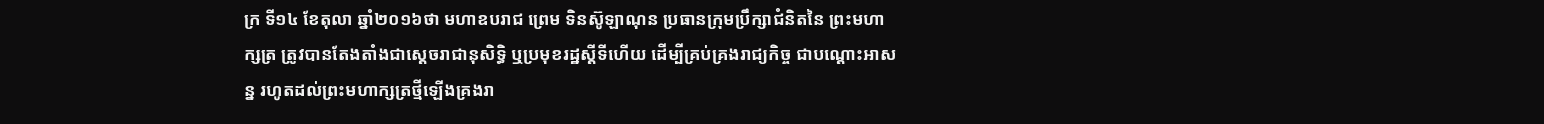ក្រ ទី១៤ ខែតុលា ឆ្នាំ២០១៦ថា មហាឧបរាជ ព្រេម ទិនស៊ូឡាណុន ប្រធានក្រុមប្រឹក្សាជំនិតនៃ ព្រះមហាក្សត្រ ត្រូវបានតែងតាំងជាស្តេចរាជានុសិទ្ធិ ឬប្រមុខរដ្ឋស្តីទីហើយ ដើម្បីគ្រប់គ្រងរាជ្យកិច្ច ជាបណ្តោះអាសន្ន រហូតដល់ព្រះមហាក្សត្រថ្មីឡើងគ្រងរា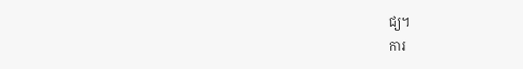ជ្យ។
ការ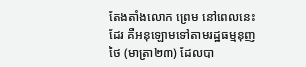តែងតាំងលោក ព្រេម នៅពេលនេះដែរ គឺអនុឡោមទៅតាមរដ្ឋធម្មនុញថៃ (មាត្រា២៣) ដែលបា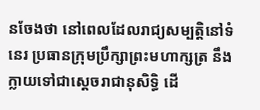នចែងថា នៅពេលដែលរាជ្យសម្បត្តិនៅទំនេរ ប្រធានក្រុមប្រឹក្សាព្រះមហាក្សត្រ នឹងក្លាយទៅជាស្តេចរាជានុសិទ្ធិ ដើ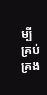ម្បីគ្រប់គ្រង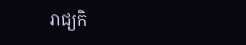រាជ្យកិ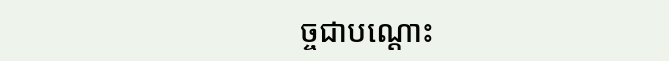ច្ចជាបណ្តោះ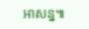អាសន្ន៕